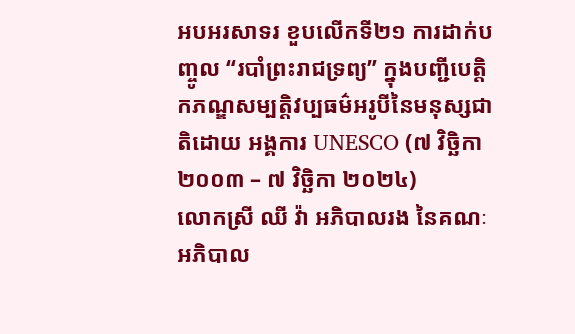អបអរសាទរ ខួបលើកទី២១ ការដាក់បញ្ចូល “របាំព្រះរាជទ្រព្យ” ក្នុងបញ្ជីបេត្តិកភណ្ឌសម្បត្តិវប្បធម៌អរូបីនៃមនុស្សជាតិដោយ អង្គការ UNESCO (៧ វិច្ឆិកា ២០០៣ – ៧ វិច្ឆិកា ២០២៤)
លោកស្រី ឈី វ៉ា អភិបាលរង នៃគណៈអភិបាល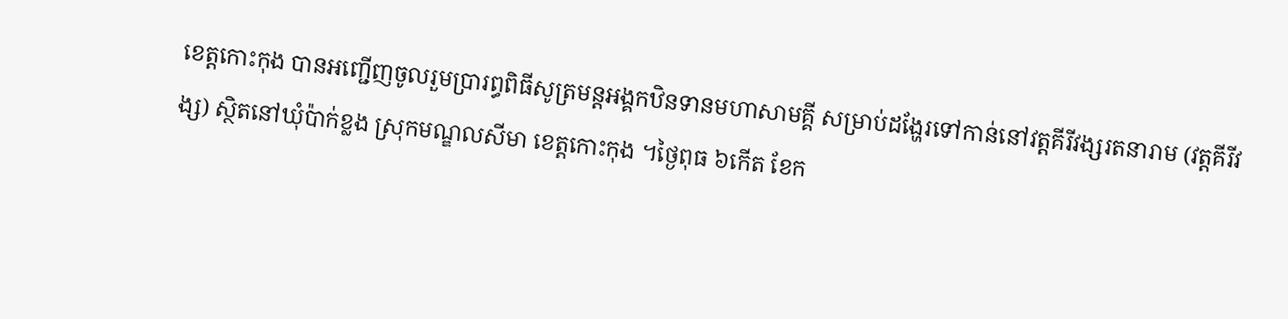ខេត្តកោះកុង បានអញ្ជើញចូលរួមប្រារព្ធពិធីសូត្រមន្តអង្គកឋិនទានមហាសាមគ្គី សម្រាប់ដង្ហែរទៅកាន់នៅវត្តគីរីវង្សរតនារាម (វត្តគីរីវង្ស) ស្ថិតនៅឃុំប៉ាក់ខ្លង ស្រុកមណ្ឌលសីមា ខេត្តកោះកុង ។ថ្ងៃពុធ ៦កើត ខែក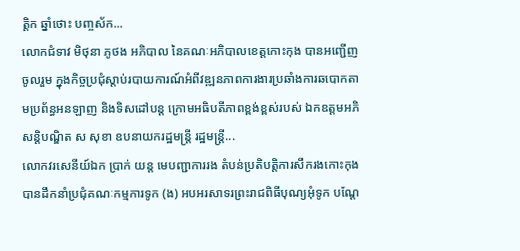ត្តិក ឆ្នាំថោះ បញ្ចស័ក...
លោកជំទាវ មិថុនា ភូថង អភិបាល នៃគណៈអភិបាលខេត្តកោះកុង បានអញ្ជើញចូលរួម ក្នុងកិច្ចប្រជុំស្ដាប់របាយការណ៍អំពីវឌ្ឍនភាពការងារប្រឆាំងការឆបោកតាមប្រព័ន្ធអនឡាញ និងទិសដៅបន្ត ក្រោមអធិបតីភាពខ្ពង់ខ្ពស់របស់ ឯកឧត្តមអភិសន្តិបណ្ឌិត ស សុខា ឧបនាយករដ្ឋមន្ត្រី រដ្ឋមន្ត្រី...
លោកវរសេនីយ៍ឯក ប្រាក់ យន្ត មេបញ្ជាការរង តំបន់ប្រតិបត្តិការសឹករងកោះកុង បានដឹកនាំប្រជុំគណៈកម្មការទូក (ង) អបអរសាទរព្រះរាជពិធីបុណ្យអុំទូក បណ្ដែ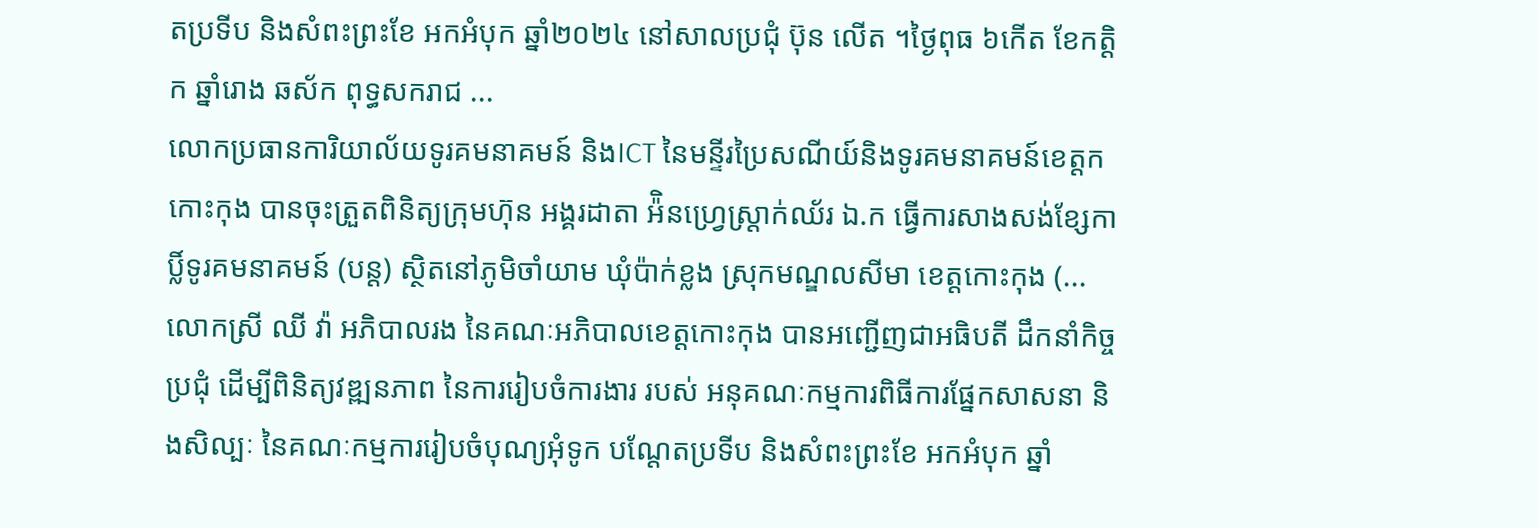តប្រទីប និងសំពះព្រះខែ អកអំបុក ឆ្នាំ២០២៤ នៅសាលប្រជុំ ប៊ុន លើត ។ថ្ងៃពុធ ៦កើត ខែកត្តិក ឆ្នាំរោង ឆស័ក ពុទ្ធសករាជ ...
លោកប្រធានការិយាល័យទូរគមនាគមន៍ និងICT នៃមន្ទីរប្រៃសណីយ៍និងទូរគមនាគមន៍ខេត្តកកោះកុង បានចុះត្រួតពិនិត្យក្រុមហ៊ុន អង្គរដាតា អ៉ិនហ្រ្វេស្ត្រាក់ឈ័រ ឯ.ក ធ្វើការសាងសង់ខ្សែកាប្លិ៍ទូរគមនាគមន៍ (បន្ត) ស្ថិតនៅភូមិចាំយាម ឃុំប៉ាក់ខ្លង ស្រុកមណ្ឌលសីមា ខេត្តកោះកុង (...
លោកស្រី ឈី វ៉ា អភិបាលរង នៃគណៈអភិបាលខេត្តកោះកុង បានអញ្ជើញជាអធិបតី ដឹកនាំកិច្ចប្រជុំ ដើម្បីពិនិត្យវឌ្ឍនភាព នៃការរៀបចំការងារ របស់ អនុគណៈកម្មការពិធីការផ្នែកសាសនា និងសិល្បៈ នៃគណៈកម្មការរៀបចំបុណ្យអុំទូក បណ្តែតប្រទីប និងសំពះព្រះខែ អកអំបុក ឆ្នាំ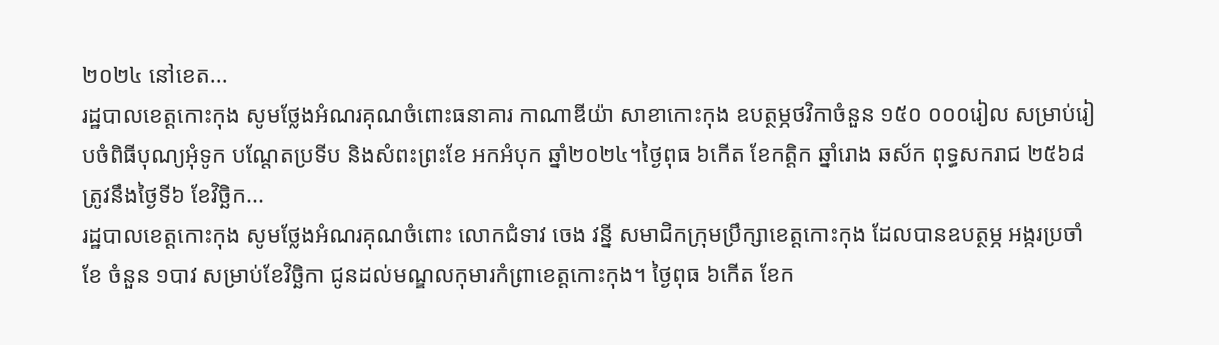២០២៤ នៅខេត...
រដ្ឋបាលខេត្តកោះកុង សូមថ្លែងអំណរគុណចំពោះធនាគារ កាណាឌីយ៉ា សាខាកោះកុង ឧបត្ថម្ភថវិកាចំនួន ១៥០ ០០០រៀល សម្រាប់រៀបចំពិធីបុណ្យអុំទូក បណ្តែតប្រទីប និងសំពះព្រះខែ អកអំបុក ឆ្នាំ២០២៤។ថ្ងៃពុធ ៦កើត ខែកត្តិក ឆ្នាំរោង ឆស័ក ពុទ្ធសករាជ ២៥៦៨ ត្រូវនឹងថ្ងៃទី៦ ខែវិច្ឆិក...
រដ្ឋបាលខេត្តកោះកុង សូមថ្លែងអំណរគុណចំពោះ លោកជំទាវ ចេង វន្នី សមាជិកក្រុមប្រឹក្សាខេត្តកោះកុង ដែលបានឧបត្ថម្ភ អង្ករប្រចាំខែ ចំនួន ១បាវ សម្រាប់ខែវិច្ឆិកា ជូនដល់មណ្ឌលកុមារកំព្រាខេត្តកោះកុង។ ថ្ងៃពុធ ៦កើត ខែក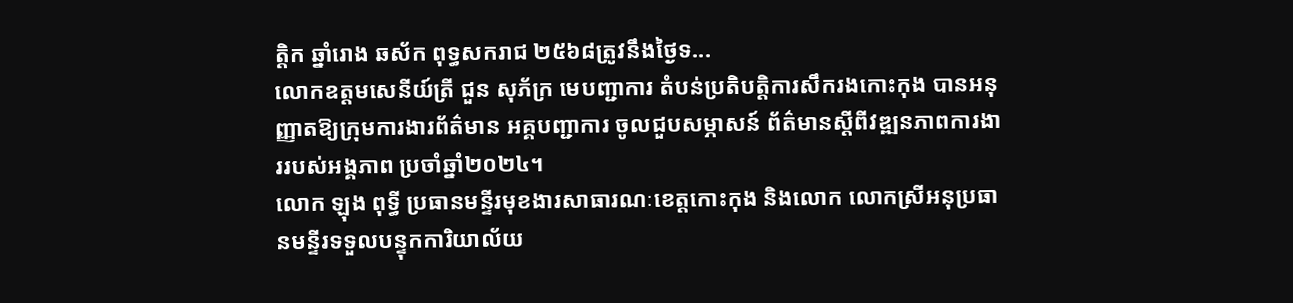ត្តិក ឆ្នាំរោង ឆស័ក ពុទ្ធសករាជ ២៥៦៨ត្រូវនឹងថ្ងៃទ...
លោកឧត្តមសេនីយ៍ត្រី ជួន សុភ័ក្រ មេបញ្ជាការ តំបន់ប្រតិបត្តិការសឹករងកោះកុង បានអនុញ្ញាតឱ្យក្រុមការងារព័ត៌មាន អគ្គបញ្ជាការ ចូលជួបសម្ភាសន៍ ព័ត៌មានស្តីពីវឌ្ឍនភាពការងាររបស់អង្គភាព ប្រចាំឆ្នាំ២០២៤។
លោក ឡុង ពុទ្ធី ប្រធានមន្ទីរមុខងារសាធារណៈខេត្តកោះកុង និងលោក លោកស្រីអនុប្រធានមន្ទីរទទួលបន្ទុកការិយាល័យ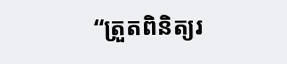“ត្រួតពិនិត្យរ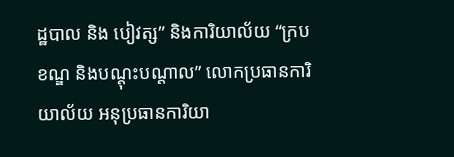ដ្ឋបាល និង បៀវត្ស” និងការិយាល័យ “ក្របខណ្ឌ និងបណ្ដុះបណ្ដាល” លោកប្រធានការិយាល័យ អនុប្រធានការិយា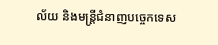ល័យ និងមន្រ្តីជំនាញបច្ចេកទេស